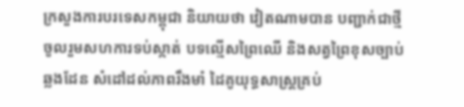ក្រសួងការបរទេសកម្ពុជា និយាយថា វៀតណាមបាន បញ្ជាក់ជាថ្មីចូលរួមសហការទប់ស្កាត់ បទល្មើសព្រៃឈើ និងសត្វព្រៃខុសច្បាប់ឆ្លងដែន សំដៅដល់ភាពរឹងមាំ ដៃគូយុទ្ធសាស្ត្រគ្រប់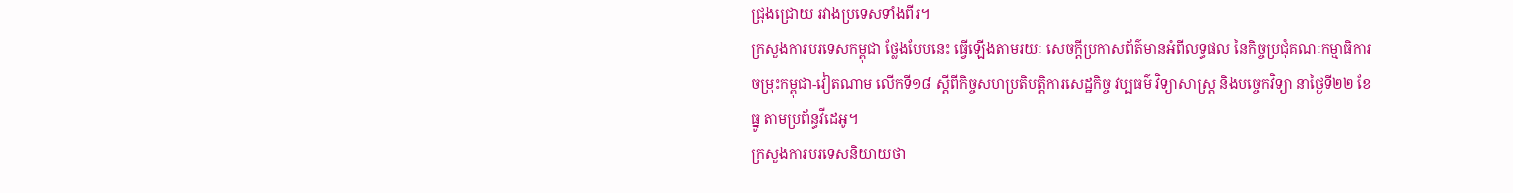ជ្រុងជ្រោយ រវាងប្រទេសទាំងពីរ។
ក្រសួងការបរទេសកម្ពុជា ថ្លែងបែបនេះ ធ្វើឡើងតាមរយៈ សេចក្តីប្រកាសព័ត៌មានអំពីលទ្ធផល នៃកិច្ចប្រជុំគណៈកម្មាធិការចម្រុះកម្ពុជា-វៀតណាម លើកទី១៨ ស្តីពីកិច្ចសហប្រតិបត្តិការសេដ្ឋកិច្ច វប្បធម៌ វិទ្យាសាស្ត្រ និងបច្ចេកវិទ្យា នាថ្ងៃទី២២ ខែធ្នូ តាមប្រព័ន្ធវីដេអូ។
ក្រសួងការបរទេសនិយាយថា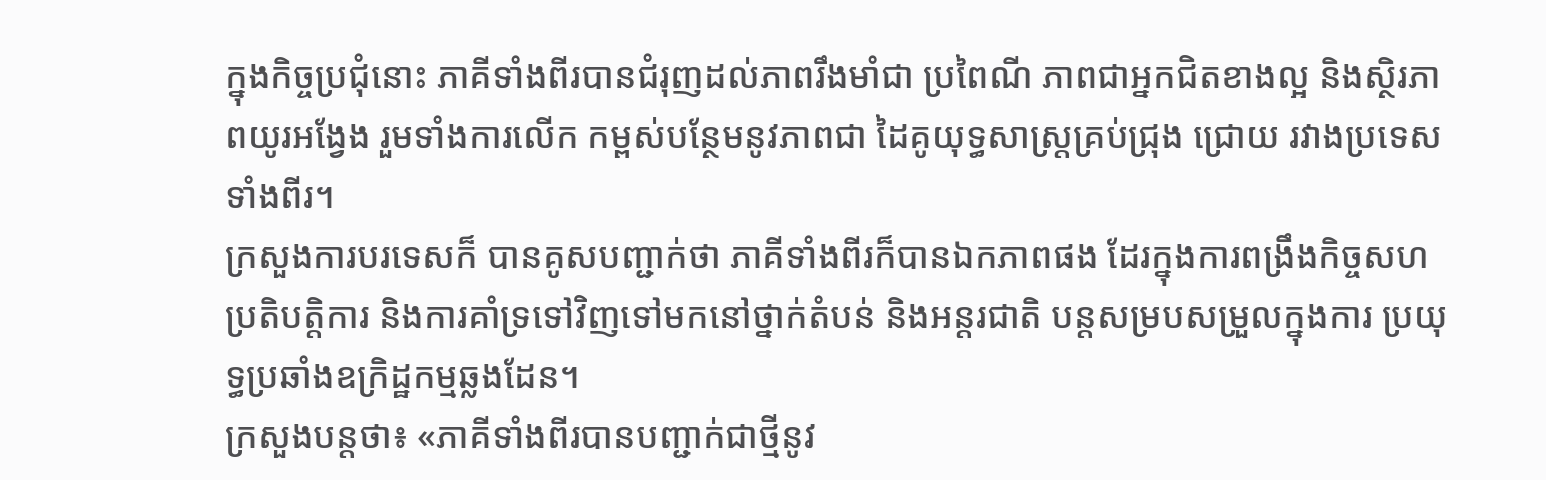ក្នុងកិច្ចប្រជុំនោះ ភាគីទាំងពីរបានជំរុញដល់ភាពរឹងមាំជា ប្រពៃណី ភាពជាអ្នកជិតខាងល្អ និងស្ថិរភាពយូរអង្វែង រួមទាំងការលើក កម្ពស់បន្ថែមនូវភាពជា ដៃគូយុទ្ធសាស្ត្រគ្រប់ជ្រុង ជ្រោយ រវាងប្រទេសទាំងពីរ។
ក្រសួងការបរទេសក៏ បានគូសបញ្ជាក់ថា ភាគីទាំងពីរក៏បានឯកភាពផង ដែរក្នុងការពង្រឹងកិច្ចសហប្រតិបត្តិការ និងការគាំទ្រទៅវិញទៅមកនៅថ្នាក់តំបន់ និងអន្តរជាតិ បន្តសម្របសម្រួលក្នុងការ ប្រយុទ្ធប្រឆាំងឧក្រិដ្ឋកម្មឆ្លងដែន។
ក្រសួងបន្តថា៖ «ភាគីទាំងពីរបានបញ្ជាក់ជាថ្មីនូវ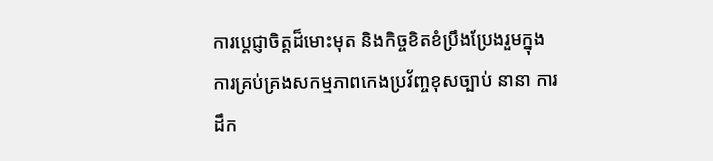ការប្តេជ្ញាចិត្តដ៏មោះមុត និងកិច្ចខិតខំប្រឹងប្រែងរួមក្នុង ការគ្រប់គ្រងសកម្មភាពកេងប្រវ័ញ្ចខុសច្បាប់ នានា ការដឹក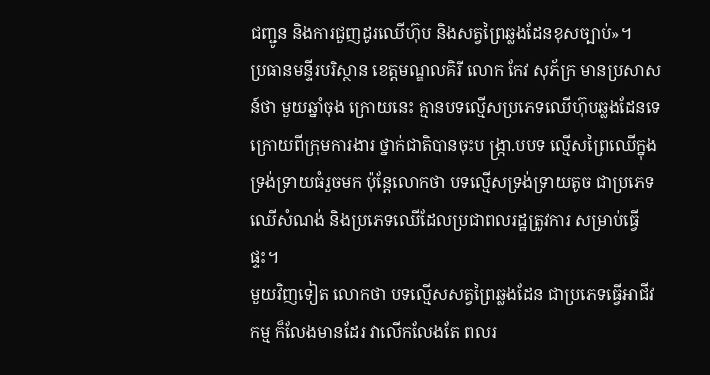ជញ្ជូន និងការជួញដូរឈើហ៊ុប និងសត្វព្រៃឆ្លងដែនខុសច្បាប់»។
ប្រធានមន្ទីរបរិស្ថាន ខេត្តមណ្ឌលគិរី លោក កែវ សុភ័ក្រ មានប្រសាសន៍ថា មួយឆ្នាំចុង ក្រោយនេះ គ្មានបទល្មើសប្រភេទឈើហ៊ុបឆ្លងដែនទេ ក្រោយពីក្រុមការងារ ថ្នាក់ជាតិបានចុះប ង្ក្រា.បបទ ល្មើសព្រៃឈើក្នុងទ្រង់ទ្រាយធំរួចមក ប៉ុន្តែលោកថា បទល្មើសទ្រង់ទ្រាយតូច ជាប្រភេទឈើសំណង់ និងប្រភេទឈើដែលប្រជាពលរដ្ឋត្រូវការ សម្រាប់ធ្វើផ្ទះ។
មួយវិញទៀត លោកថា បទល្មើសសត្វព្រៃឆ្លងដែន ជាប្រភេទធ្វើអាជីវកម្ម ក៏លែងមានដែរ វាលើកលែងតែ ពលរ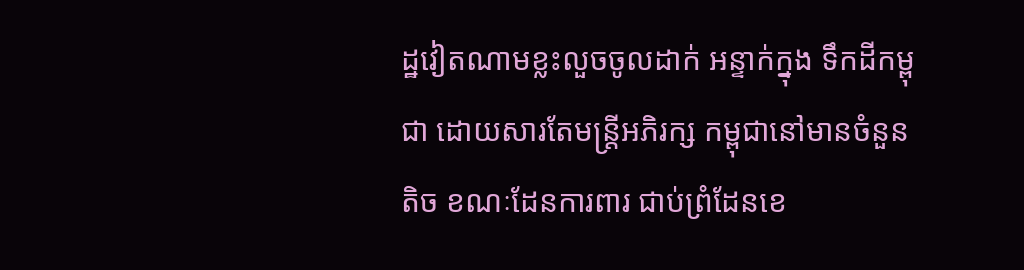ដ្ឋវៀតណាមខ្លះលួចចូលដាក់ អន្ទាក់ក្នុង ទឹកដីកម្ពុជា ដោយសារតែមន្ត្រីអភិរក្ស កម្ពុជានៅមានចំនួនតិច ខណៈដែនការពារ ជាប់ព្រំដែនខេ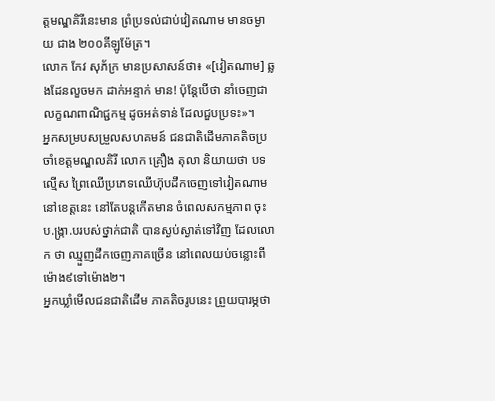ត្តមណ្ឌគិរីនេះមាន ព្រំប្រទល់ជាប់វៀតណាម មានចម្ងាយ ជាង ២០០គីឡូម៉ែត្រ។
លោក កែវ សុភ័ក្រ មានប្រសាសន៍ថា៖ «[វៀតណាម] ឆ្លងដែនលួចមក ដាក់អន្ទាក់ មាន! ប៉ុន្តែបើថា នាំចេញជាលក្ខណពាណិជ្ជកម្ម ដូចអត់ទាន់ ដែលជួបប្រទះ»។
អ្នកសម្របសម្រួលសហគមន៍ ជនជាតិដើមភាគតិចប្រចាំខេត្តមណ្ឌលគិរី លោក គ្រឿង តុលា និយាយថា បទល្មើស ព្រៃឈើប្រភេទឈើហ៊ុបដឹកចេញទៅវៀតណាម នៅខេត្តនេះ នៅតែបន្តកើតមាន ចំពេលសកម្មភាព ចុះប.ង្ក្រា.បរបស់ថ្នាក់ជាតិ បានស្ងប់ស្ងាត់ទៅវិញ ដែលលោក ថា ឈ្មួញដឹកចេញភាគច្រើន នៅពេលយប់ចន្លោះពីម៉ោង៩ទៅម៉ោង២។
អ្នកឃ្លាំមើលជនជាតិដើម ភាគតិចរូបនេះ ព្រួយបារម្ភថា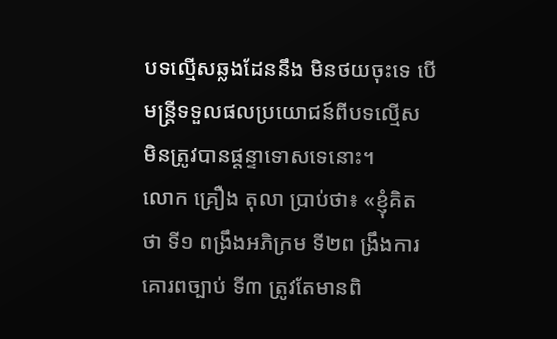បទល្មើសឆ្លងដែននឹង មិនថយចុះទេ បើមន្ត្រីទទួលផលប្រយោជន៍ពីបទល្មើស មិនត្រូវបានផ្តន្ទាទោសទេនោះ។
លោក គ្រឿង តុលា ប្រាប់ថា៖ «ខ្ញុំគិតថា ទី១ ពង្រឹងអភិក្រម ទី២ព ង្រឹងការគោរពច្បាប់ ទី៣ ត្រូវតែមានពិ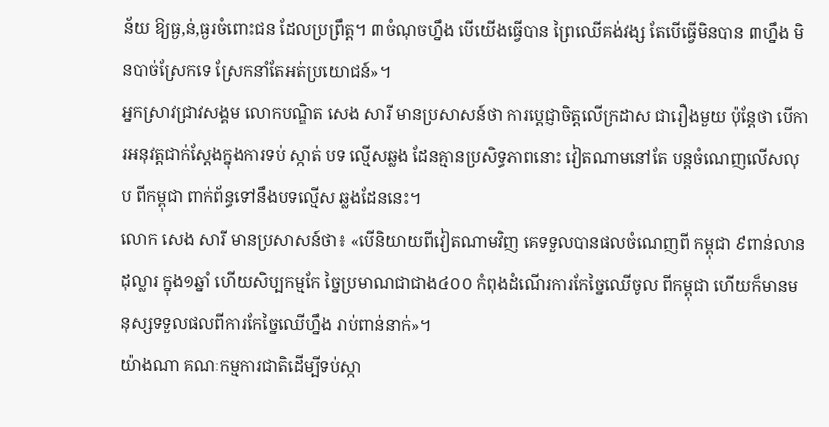ន័យ ឱ្យធ្ង,ន់,ធ្ងរចំពោះជន ដែលប្រព្រឹត្ត។ ៣ចំណុចហ្នឹង បើយើងធ្វើបាន ព្រៃឈើគង់វង្ស តែបើធ្វើមិនបាន ៣ហ្នឹង មិនបាច់ស្រែកទេ ស្រែកនាំតែអត់ប្រយោជន៍»។
អ្នកស្រាវជ្រាវសង្គម លោកបណ្ឌិត សេង សារី មានប្រសាសន៍ថា ការប្តេជ្ញាចិត្តលើក្រដាស ជារឿងមួយ ប៉ុន្តែថា បើការអនុវត្តជាក់ស្តែងក្នុងការទប់ ស្កាត់ បទ ល្មើសឆ្លង ដែនគ្មានប្រសិទ្ធភាពនោះ វៀតណាមនៅតែ បន្តចំណេញលើសលុប ពីកម្ពុជា ពាក់ព័ន្ធទៅនឹងបទល្មើស ឆ្លងដែននេះ។
លោក សេង សារី មានប្រសាសន៍ថា៖ «បើនិយាយពីវៀតណាមវិញ គេទទួលបានផលចំណេញពី កម្ពុជា ៩ពាន់លានដុល្លារ ក្នុង១ឆ្នាំ ហើយសិប្បកម្មកែ ច្នៃប្រមាណជាជាង៤០០ កំពុងដំណើរការកែច្នៃឈើចូល ពីកម្ពុជា ហើយក៏មានមនុស្សទទួលផលពីការកែច្នៃឈើហ្នឹង រាប់ពាន់នាក់»។
យ៉ាងណា គណៈកម្មការជាតិដើម្បីទប់ស្កា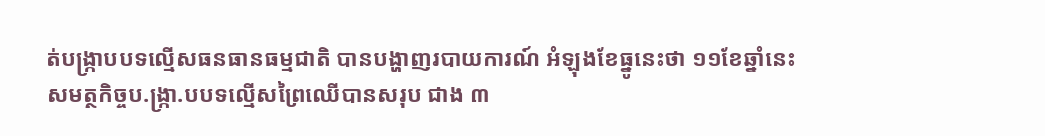ត់បង្ក្រាបបទល្មើសធនធានធម្មជាតិ បានបង្ហាញរបាយការណ៍ អំឡុងខែធ្នូនេះថា ១១ខែឆ្នាំនេះ សមត្ថកិច្ចប.ង្ក្រា.បបទល្មើសព្រៃឈើបានសរុប ជាង ៣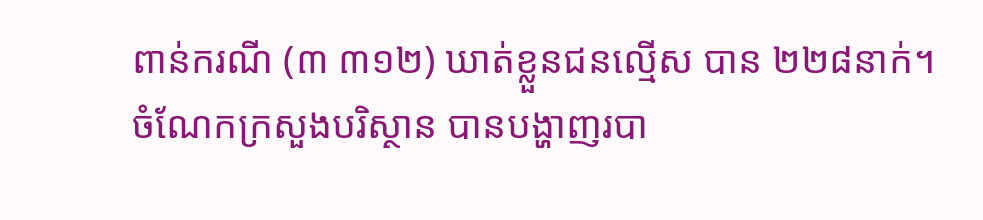ពាន់ករណី (៣ ៣១២) ឃាត់ខ្លួនជនល្មើស បាន ២២៨នាក់។
ចំណែកក្រសួងបរិស្ថាន បានបង្ហាញរបា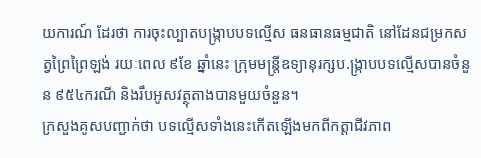យការណ៍ ដែរថា ការចុះល្បាតបង្ក្រាបបទល្មើស ធនធានធម្មជាតិ នៅដែនជម្រកសត្វព្រៃព្រៃឡង់ រយៈពេល ៩ខែ ឆ្នាំនេះ ក្រុមមន្ត្រីឧទ្យានុរក្សប.ង្ក្រាបបទល្មើសបានចំនួន ៩៥៤ករណី និងរឹបអូសវត្ថុតាងបានមួយចំនួន។
ក្រសួងគូសបញ្ជាក់ថា បទល្មើសទាំងនេះកើតឡើងមកពីកត្ដាជីវភាព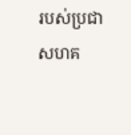របស់ប្រជាសហគ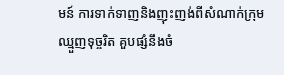មន៍ ការទាក់ទាញនិងញុះញង់ពីសំណាក់ក្រុមឈ្មួញទុច្ចរិត គួបផ្សំនឹងចំ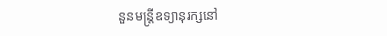នួនមន្ដ្រីឧទ្យានុរក្សនៅ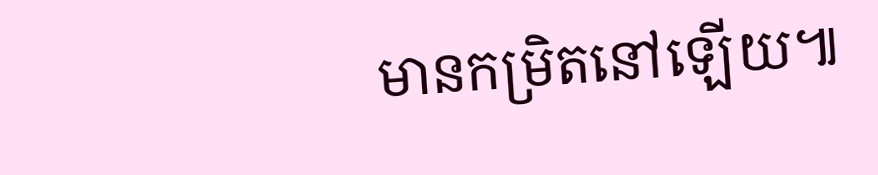មានកម្រិតនៅឡើយ៕